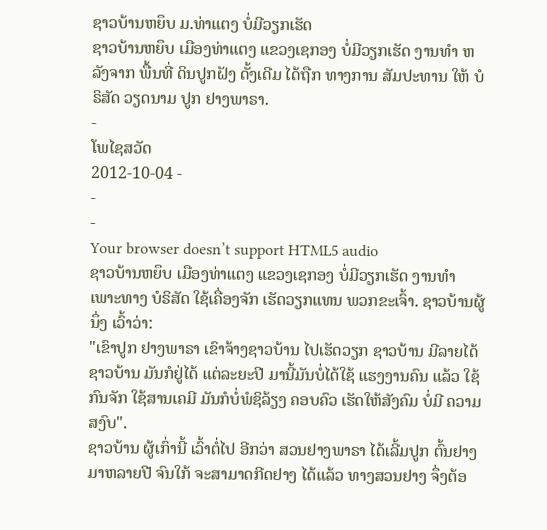ຊາວບ້ານຫຍຶບ ມ.ທ່າແຕງ ບໍ່ມີວຽກເຮັດ
ຊາວບ້ານຫຍຶບ ເມືອງທ່າແຕງ ແຂວງເຊກອງ ບໍ່ມີວຽກເຮັດ ງານທໍາ ຫລັງຈາກ ພື້ນທີ່ ດິນປູກຝັງ ດັ້ງເດີມ ໄດ້ຖືກ ທາງການ ສັມປະທານ ໃຫ້ ບໍຣິສັດ ວຽດນາມ ປູກ ຢາງພາຣາ.
-
ໂພໄຊສວັດ
2012-10-04 -
-
-
Your browser doesn’t support HTML5 audio
ຊາວບ້ານຫຍຶບ ເມືອງທ່າແຕງ ແຂວງເຊກອງ ບໍ່ມີວຽກເຮັດ ງານທໍາ ເພາະທາງ ບໍຣິສັດ ໃຊ້ເຄື່ອງຈັກ ເຮັດວຽກແທນ ພວກຂະເຈົ້າ. ຊາວບ້ານຜູ້ນຶ່ງ ເວົ້າວ່າ:
"ເຂົາປູກ ຢາງພາຣາ ເຂົາຈ້າງຊາວບ້ານ ໄປເຮັດວຽກ ຊາວບ້ານ ມີລາຍໄດ້ ຊາວບ້ານ ມັນກໍຢູ່ໄດ້ ແຕ່ລະຍະປີ ມານີ້ມັນບໍ່ໄດ້ໃຊ້ ແຮງງານຄົນ ແລ້ວ ໃຊ້ກົນຈັກ ໃຊ້ສານເຄມີ ມັນກໍບໍ່ພໍຊິລ້ຽງ ຄອບຄົວ ເຮັດໃຫ້ສັງຄົມ ບໍ່ມີ ຄວາມສງົບ".
ຊາວບ້ານ ຜູ້ເກົ່ານີ້ ເວົ້າຕໍ່ໄປ ອີກວ່າ ສວນຢາງພາຣາ ໄດ້ເລີ້ມປູກ ຕົ້ນຢາງ ມາຫລາຍປີ ຈົນໃກ້ ຈະສາມາດກີດຢາງ ໄດ້ແລ້ວ ທາງສວນຢາງ ຈຶ່ງຕ້ອ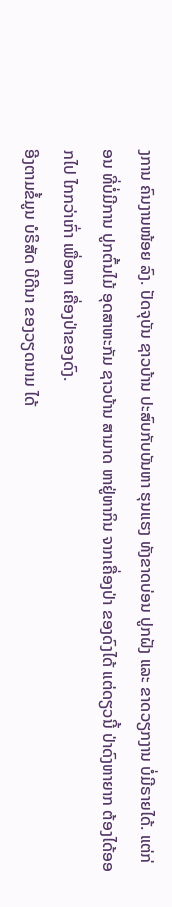ງການ ຄົນງານໜ້ອຍ ລົງ. ປັດຈຸບັນ ຊາວບ້ານ ປະສົບກັບບັນຫາ ຮຸນແຮງ ທັງຂາດບ່ອນ ປູກຝັງ ແລະ ຂາດວຽກງານ ບໍ່ມີຣາຍໄດ້. ແຕ່ກ່ອນ ທີ່ບໍ່ມີການ ປູກຕົ້ນໄມ້ ອຸດສາຫະກັມ ຊາວບ້ານ ສາມາດ ຫາຢູ່ຫາກິນ ຈາກເຄື່ອງປ່າ ຂອງດົງໄດ້ ແຕ່ດຽວນີ້ ປ່າດົງຫາຍາກ ຕ້ອງໄດ້ອອກໄປ ໄກກວ່າເກົ່າ ເພື່ອຫາ ເຄື່ອງປ່າຂອງດົງ.
ອີງຕາມຂໍ້ມູນ ບໍຣິສັດ ບີດີນາ ຂອງວຽດນາມ ໄດ້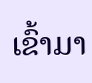ເຂົ້າມາ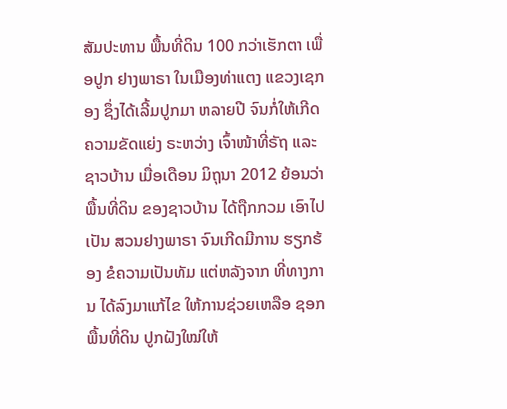ສັມປະທານ ພື້ນທີ່ດິນ 100 ກວ່າເຮັກຕາ ເພື່ອປູກ ຢາງພາຣາ ໃນເມືອງທ່າແຕງ ແຂວງເຊກອງ ຊຶ່ງໄດ້ເລີ້ມປູກມາ ຫລາຍປີ ຈົນກໍ່ໃຫ້ເກີດ ຄວາມຂັດແຍ່ງ ຣະຫວ່າງ ເຈົ້າໜ້າທີ່ຣັຖ ແລະ ຊາວບ້ານ ເມື່ອເດືອນ ມິຖຸນາ 2012 ຍ້ອນວ່າພື້ນທີ່ດິນ ຂອງຊາວບ້ານ ໄດ້ຖືກກວມ ເອົາໄປເປັນ ສວນຢາງພາຣາ ຈົນເກີດມີການ ຮຽກຮ້ອງ ຂໍຄວາມເປັນທັມ ແຕ່ຫລັງຈາກ ທີ່ທາງການ ໄດ້ລົງມາແກ້ໄຂ ໃຫ້ການຊ່ວຍເຫລືອ ຊອກພື້ນທີ່ດິນ ປູກຝັງໃໝ່ໃຫ້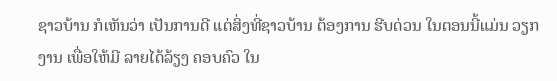ຊາວບ້ານ ກໍເຫັນວ່າ ເປັນການດີ ແຕ່ສິ່ງທີ່ຊາວບ້ານ ຕ້ອງການ ຮີບດ່ວນ ໃນຕອນນີ້ແມ່ນ ວຽກງານ ເພື່ອໃຫ້ມີ ລາຍໄດ້ລ້ຽງ ຄອບຄົວ ໃນ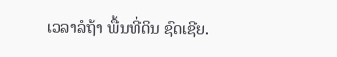ເວລາລໍຖ້າ ພື້ນທີ່ດິນ ຊົດເຊີຍ.